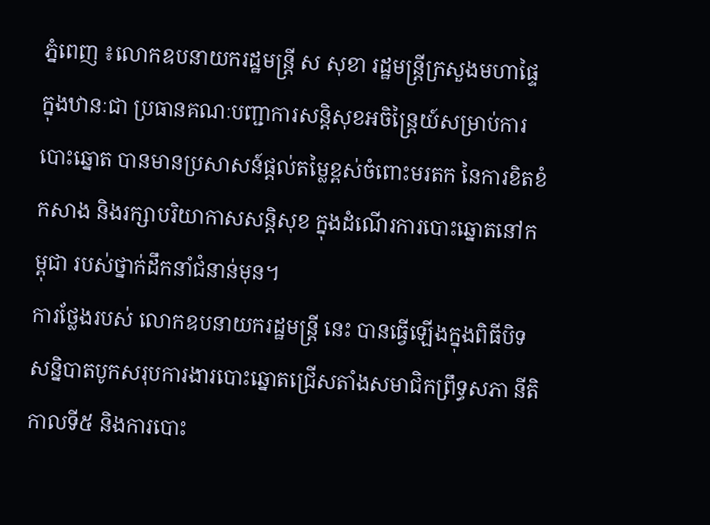ភ្នំពេញ ៖លោកឧបនាយករដ្ឋមន្ត្រី ស សុខា រដ្ឋមន្ត្រីក្រសួងមហាផ្ទៃ ក្នុងឋានៈជា ប្រធានគណៈបញ្ជាការសន្តិសុខអចិន្ត្រៃយ៍សម្រាប់ការបោះឆ្នោត បានមានប្រសាសន៍ផ្ដល់តម្លៃខ្ពស់ចំពោះមរតក នៃការខិតខំកសាង និងរក្សាបរិយាកាសសន្តិសុខ ក្នុងដំណើរការបោះឆ្នោតនៅកម្ពុជា របស់ថ្នាក់ដឹកនាំជំនាន់មុន។
ការថ្លែងរបស់ លោកឧបនាយករដ្ឋមន្ត្រី នេះ បានធ្វើឡើងក្នុងពិធីបិទសន្និបាតបូកសរុបការងារបោះឆ្នោតជ្រើសតាំងសមាជិកព្រឹទ្ធសភា នីតិកាលទី៥ និងការបោះ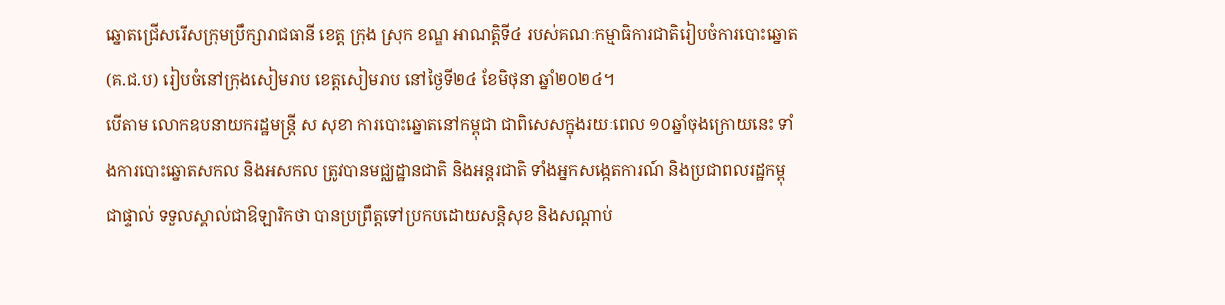ឆ្នោតជ្រើសរើសក្រុមប្រឹក្សារាជធានី ខេត្ត ក្រុង ស្រុក ខណ្ឌ អាណត្តិទី៤ របស់គណៈកម្មាធិការជាតិរៀបចំការបោះឆ្នោត (គ.ជ.ប) រៀបចំនៅក្រុងសៀមរាប ខេត្តសៀមរាប នៅថ្ងៃទី២៤ ខែមិថុនា ឆ្នាំ២០២៤។
បើតាម លោកឧបនាយករដ្ឋមន្ត្រី ស សុខា ការបោះឆ្នោតនៅកម្ពុជា ជាពិសេសក្នុងរយៈពេល ១០ឆ្នាំចុងក្រោយនេះ ទាំងការបោះឆ្នោតសកល និងអសកល ត្រូវបានមជ្ឈដ្ឋានជាតិ និងអន្តរជាតិ ទាំងអ្នកសង្កេតការណ៍ និងប្រជាពលរដ្ឋកម្ពុជាផ្ទាល់ ទទួលស្គាល់ជាឱឡារិកថា បានប្រព្រឹត្តទៅប្រកបដោយសន្តិសុខ និងសណ្ដាប់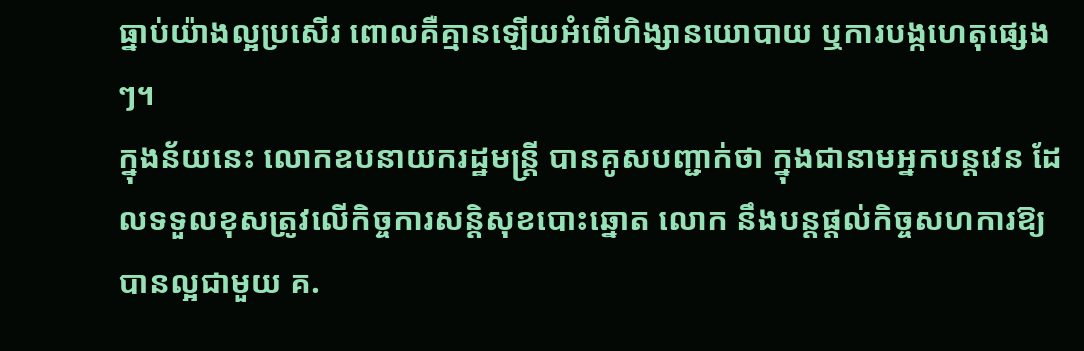ធ្នាប់យ៉ាងល្អប្រសើរ ពោលគឺគ្មានឡើយអំពើហិង្សានយោបាយ ឬការបង្កហេតុផ្សេងៗ។
ក្នុងន័យនេះ លោកឧបនាយករដ្ឋមន្ត្រី បានគូសបញ្ជាក់ថា ក្នុងជានាមអ្នកបន្តវេន ដែលទទួលខុសត្រូវលើកិច្ចការសន្តិសុខបោះឆ្នោត លោក នឹងបន្តផ្ដល់កិច្ចសហការឱ្យបានល្អជាមួយ គ.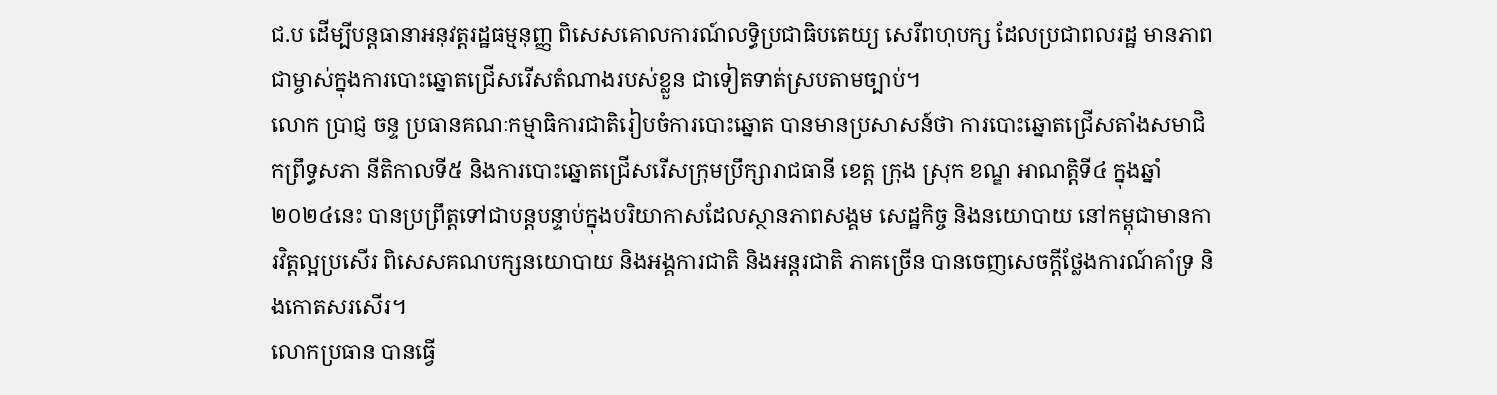ជ.ប ដើម្បីបន្តធានាអនុវត្តរដ្ឋធម្មនុញ្ញ ពិសេសគោលការណ៍លទ្ធិប្រជាធិបតេយ្យ សេរីពហុបក្ស ដែលប្រជាពលរដ្ឋ មានភាពជាម្ចាស់ក្នុងការបោះឆ្នោតជ្រើសរើសតំណាងរបស់ខ្លួន ជាទៀតទាត់ស្របតាមច្បាប់។
លោក ប្រាជ្ញ ចន្ទ ប្រធានគណៈកម្មាធិការជាតិរៀបចំការបោះឆ្នោត បានមានប្រសាសន៍ថា ការបោះឆ្នោតជ្រើសតាំងសមាជិកព្រឹទ្ធសភា នីតិកាលទី៥ និងការបោះឆ្នោតជ្រើសរើសក្រុមប្រឹក្សារាជធានី ខេត្ត ក្រុង ស្រុក ខណ្ឌ អាណត្តិទី៤ ក្នុងឆ្នាំ២០២៤នេះ បានប្រព្រឹត្តទៅជាបន្តបន្ទាប់ក្នុងបរិយាកាសដែលស្ថានភាពសង្គម សេដ្ឋកិច្ច និងនយោបាយ នៅកម្ពុជាមានការវិត្តល្អប្រសើរ ពិសេសគណបក្សនយោបាយ និងអង្គការជាតិ និងអន្តរជាតិ ភាគច្រើន បានចេញសេចក្ដីថ្លែងការណ៍គាំទ្រ និងកោតសរសើរ។
លោកប្រធាន បានធ្វើ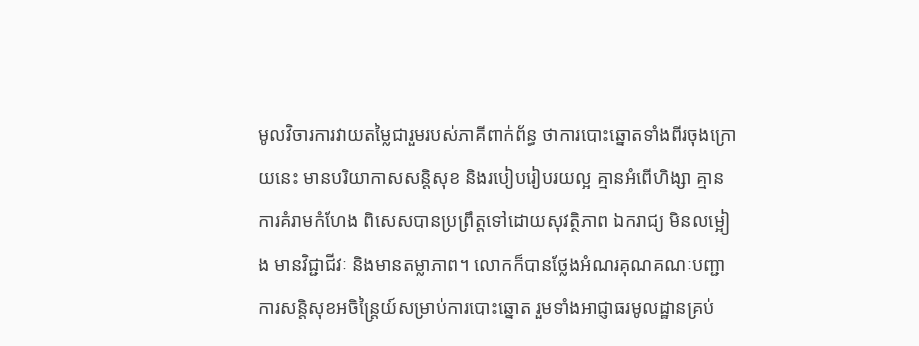មូលវិចារការវាយតម្លៃជារួមរបស់ភាគីពាក់ព័ន្ធ ថាការបោះឆ្នោតទាំងពីរចុងក្រោយនេះ មានបរិយាកាសសន្តិសុខ និងរបៀបរៀបរយល្អ គ្មានអំពើហិង្សា គ្មានការគំរាមកំហែង ពិសេសបានប្រព្រឹត្តទៅដោយសុវត្ថិភាព ឯករាជ្យ មិនលម្អៀង មានវិជ្ជាជីវៈ និងមានតម្លាភាព។ លោកក៏បានថ្លែងអំណរគុណគណៈបញ្ជាការសន្តិសុខអចិន្ត្រៃយ៍សម្រាប់ការបោះឆ្នោត រួមទាំងអាជ្ញាធរមូលដ្ឋានគ្រប់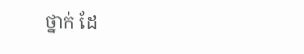ថ្នាក់ ដែ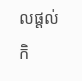លផ្ដល់កិ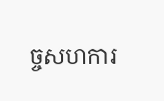ច្ចសហការ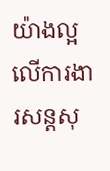យ៉ាងល្អលើការងារសន្តសុ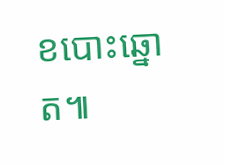ខបោះឆ្នោត៕